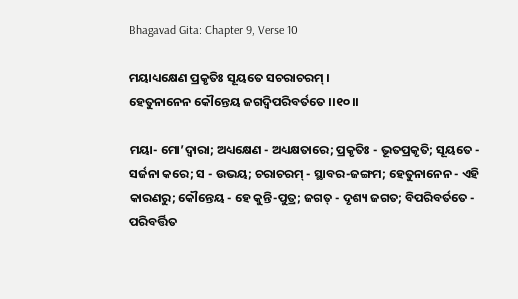Bhagavad Gita: Chapter 9, Verse 10

ମୟାଧ୍ୟକ୍ଷେଣ ପ୍ରକୃତିଃ ସୂୟତେ ସଚରାଚରମ୍ ।
ହେତୁନାନେନ କୌନ୍ତେୟ ଜଗଦ୍ୱିପରିବର୍ତତେ ।।୧୦।।

ମୟା- ମୋ’ଦ୍ୱାରା; ଅଧ୍ୟକ୍ଷେଣ - ଅଧ୍ୟକ୍ଷତାରେ; ପ୍ରକୃତିଃ - ଭୂତପ୍ରକୃତି; ସୂୟତେ - ସର୍ଜନା କରେ; ସ - ଉଭୟ; ଚରାଚରମ୍ - ସ୍ଥାବର-ଜଙ୍ଗମ; ହେତୁନାନେନ - ଏହି କାରଣରୁ; କୌନ୍ତେୟ - ହେ କୁନ୍ତି-ପୁତ୍ର; ଜଗତ୍ - ଦୃଶ୍ୟ ଜଗତ; ବିପରିବର୍ତତେ - ପରିବର୍ତ୍ତିତ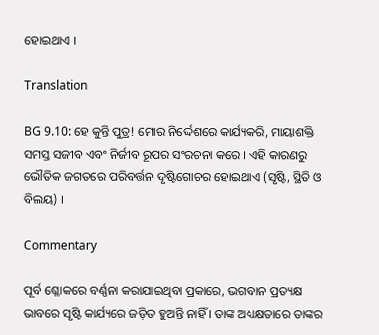ହୋଇଥାଏ ।

Translation

BG 9.10: ହେ କୁନ୍ତି ପୁତ୍ର! ମୋର ନିର୍ଦ୍ଦେଶରେ କାର୍ଯ୍ୟକରି, ମାୟାଶକ୍ତି ସମସ୍ତ ସଜୀବ ଏବଂ ନିର୍ଜୀବ ରୂପର ସଂରଚନା କରେ । ଏହି କାରଣରୁ ଭୌତିକ ଜଗତରେ ପରିବର୍ତ୍ତନ ଦୃଷ୍ଟିଗୋଚର ହୋଇଥାଏ (ସୃଷ୍ଟି, ସ୍ଥିତି ଓ ବିଲୟ) ।

Commentary

ପୂର୍ବ ଶ୍ଳୋକରେ ବର୍ଣ୍ଣନା କରାଯାଇଥିବା ପ୍ରକାରେ, ଭଗବାନ ପ୍ରତ୍ୟକ୍ଷ ଭାବରେ ସୃଷ୍ଟି କାର୍ଯ୍ୟରେ ଜଡ଼ିତ ହୁଅନ୍ତି ନାହିଁ । ତାଙ୍କ ଅଧ୍ୟକ୍ଷତାରେ ତାଙ୍କର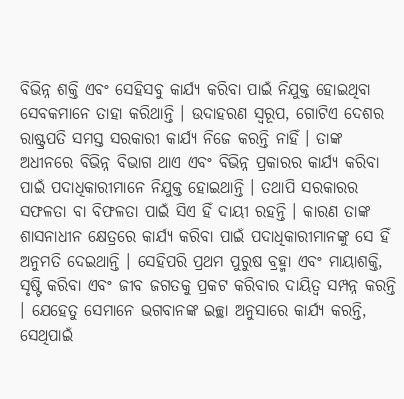ବିଭିନ୍ନ ଶକ୍ତି ଏବଂ ସେହିସବୁ କାର୍ଯ୍ୟ କରିବା ପାଇଁ ନିଯୁକ୍ତ ହୋଇଥିବା ସେବକମାନେ ତାହା କରିଥାନ୍ତି । ଉଦାହରଣ ସ୍ୱରୂପ, ଗୋଟିଏ ଦେଶର ରାଷ୍ଟ୍ରପତି ସମସ୍ତ ସରକାରୀ କାର୍ଯ୍ୟ ନିଜେ କରନ୍ତି ନାହିଁ । ତାଙ୍କ ଅଧୀନରେ ବିଭିନ୍ନ ବିଭାଗ ଥାଏ ଏବଂ ବିଭିନ୍ନ ପ୍ରକାରର କାର୍ଯ୍ୟ କରିବା ପାଇଁ ପଦାଧିକାରୀମାନେ ନିଯୁକ୍ତ ହୋଇଥାନ୍ତି । ତଥାପି ସରକାରର ସଫଳତା ବା ବିଫଳତା ପାଇଁ ସିଏ ହିଁ ଦାୟୀ ରହନ୍ତି । କାରଣ ତାଙ୍କ ଶାସନାଧୀନ କ୍ଷେତ୍ରରେ କାର୍ଯ୍ୟ କରିବା ପାଇଁ ପଦାଧିକାରୀମାନଙ୍କୁ ସେ ହିଁ ଅନୁମତି ଦେଇଥାନ୍ତି । ସେହିପରି ପ୍ରଥମ ପୁରୁଷ ବ୍ରହ୍ମା ଏବଂ ମାୟାଶକ୍ତି, ସୃଷ୍ଟି କରିବା ଏବଂ ଜୀବ ଜଗତକୁ ପ୍ରକଟ କରିବାର ଦାୟିତ୍ୱ ସମ୍ପନ୍ନ କରନ୍ତି । ଯେହେତୁ ସେମାନେ ଭଗବାନଙ୍କ ଇଚ୍ଛା ଅନୁସାରେ କାର୍ଯ୍ୟ କରନ୍ତି, ସେଥିପାଇଁ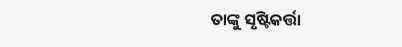ତାଙ୍କୁ ସୃଷ୍ଟିକର୍ତ୍ତା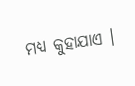ମଧ୍ୟ କୁହାଯାଏ ।